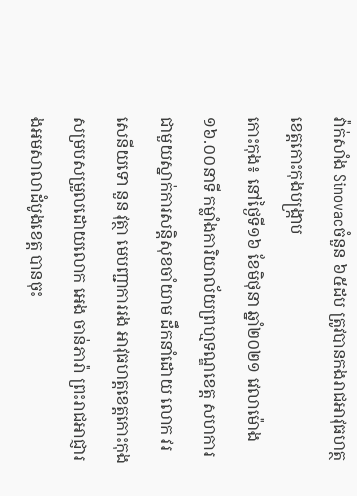វ៉ាក់សាំង Sinovacចំនួន ៦៥ដប ត្រូវបានកងរាជអាវុធហត្ថខេត្តកោះកុងបង្ក្រាប
កោះកុង៖ នៅថ្ងៃទី១៦ ខែមិថុនា ឆ្នាំ២០២១ វេលាម៉ោង ១៦.០០នាទី កម្លាំងការិយាល័យព្រហ្មទណ្ឌខេត្ត សហការជាមួយស្នាក់ការសន្តិសុខចាំយាម ដឹកនាំដោយ លោក វរសេនីយទោ នួន វុត្ថា មេបញ្ជាការរង អាវុធហត្តខេត្តកោះកុង សម្របសម្រួលដោយលោក អេង ចាន់ភារ៉ា ព្រះរាជអាជ្ញារងអមសាលាដំបូងខេត្ត បានចុះ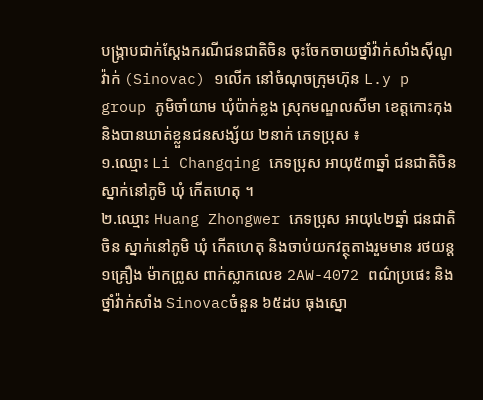បង្ក្រាបជាក់ស្តែងករណីជនជាតិចិន ចុះចែកចាយថ្នាំវ៉ាក់សាំងស៊ីណូវ៉ាក់ (Sinovac) ១លើក នៅចំណុចក្រុមហ៊ុន L.y p group ភូមិចាំយាម ឃុំប៉ាក់ខ្លង ស្រុកមណ្ឌលសីមា ខេត្តកោះកុង និងបានឃាត់ខ្លួនជនសង្ស័យ ២នាក់ ភេទប្រុស ៖
១.ឈ្មោះ Li Changqing ភេទប្រុស អាយុ៥៣ឆ្នាំ ជនជាតិចិន ស្នាក់នៅភូមិ ឃុំ កើតហេតុ ។
២.ឈ្មោះ Huang Zhongwer ភេទប្រុស អាយុ៤២ឆ្នាំ ជនជាតិចិន ស្នាក់នៅភូមិ ឃុំ កើតហេតុ និងចាប់យកវត្ថុតាងរួមមាន រថយន្ត ១គ្រឿង ម៉ាកព្រូស ពាក់ស្លាកលេខ 2AW-4072 ពណ៌ប្រផេះ និងថ្នាំវ៉ាក់សាំង Sinovacចំនួន ៦៥ដប ធុងស្នោ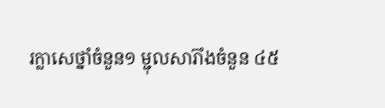រក្លាសេថ្នាំចំនួន១ ម្ជុលសារ៊ាំងចំនួន ៤៥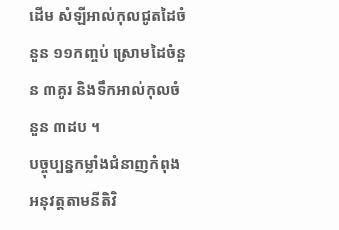ដើម សំឡីអាល់កុលជូតដៃចំនួន ១១កញ្ចប់ ស្រោមដៃចំនួន ៣គូរ និងទឹកអាល់កុលចំនួន ៣ដប ។
បច្ចុប្បន្នកម្លាំងជំនាញកំពុងអនុវត្តតាមនីតិវិ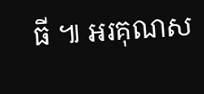ធី ៕ អរគុណស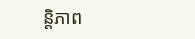ន្តិភាព